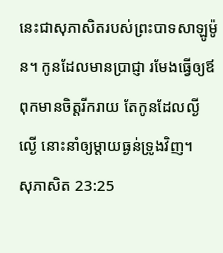នេះជាសុភាសិតរបស់ព្រះបាទសាឡូម៉ូន។ កូនដែលមានប្រាជ្ញា រមែងធ្វើឲ្យឪពុកមានចិត្តរីករាយ តែកូនដែលល្ងីល្ងើ នោះនាំឲ្យម្តាយធ្ងន់ទ្រូងវិញ។
សុភាសិត 23:25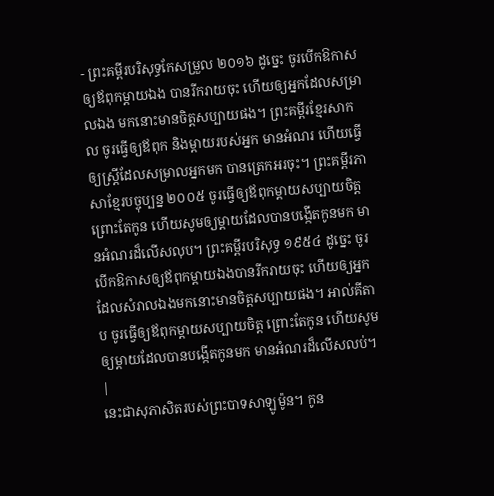- ព្រះគម្ពីរបរិសុទ្ធកែសម្រួល ២០១៦ ដូច្នេះ ចូរបើកឱកាសឲ្យឪពុកម្តាយឯង បានរីករាយចុះ ហើយឲ្យអ្នកដែលសម្រាលឯង មកនោះមានចិត្តសប្បាយផង។ ព្រះគម្ពីរខ្មែរសាកល ចូរធ្វើឲ្យឪពុក និងម្ដាយរបស់អ្នក មានអំណរ ហើយធ្វើឲ្យស្ត្រីដែលសម្រាលអ្នកមក បានត្រេកអរចុះ។ ព្រះគម្ពីរភាសាខ្មែរបច្ចុប្បន្ន ២០០៥ ចូរធ្វើឲ្យឪពុកម្ដាយសប្បាយចិត្ត ព្រោះតែកូន ហើយសូមឲ្យម្ដាយដែលបានបង្កើតកូនមក មានអំណរដ៏លើសលុប។ ព្រះគម្ពីរបរិសុទ្ធ ១៩៥៤ ដូច្នេះ ចូរបើកឱកាសឲ្យឪពុកម្តាយឯងបានរីករាយចុះ ហើយឲ្យអ្នកដែលសំរាលឯងមកនោះមានចិត្តសប្បាយផង។ អាល់គីតាប ចូរធ្វើឲ្យឪពុកម្ដាយសប្បាយចិត្ត ព្រោះតែកូន ហើយសូមឲ្យម្ដាយដែលបានបង្កើតកូនមក មានអំណរដ៏លើសលប់។ |
នេះជាសុភាសិតរបស់ព្រះបាទសាឡូម៉ូន។ កូន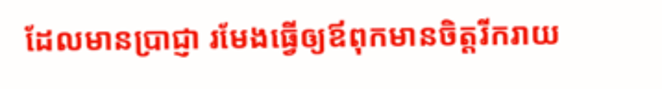ដែលមានប្រាជ្ញា រមែងធ្វើឲ្យឪពុកមានចិត្តរីករាយ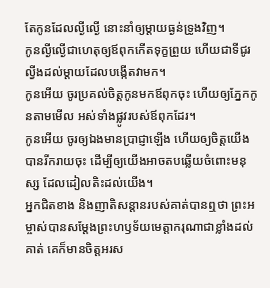តែកូនដែលល្ងីល្ងើ នោះនាំឲ្យម្តាយធ្ងន់ទ្រូងវិញ។
កូនល្ងីល្ងើជាហេតុឲ្យឪពុកកើតទុក្ខព្រួយ ហើយជាទីជូរល្វីងដល់ម្តាយដែលបង្កើតវាមក។
កូនអើយ ចូរប្រគល់ចិត្តកូនមកឪពុកចុះ ហើយឲ្យភ្នែកកូនតាមមើល អស់ទាំងផ្លូវរបស់ឪពុកដែរ។
កូនអើយ ចូរឲ្យឯងមានប្រាជ្ញាឡើង ហើយឲ្យចិត្តយើងបានរីករាយចុះ ដើម្បីឲ្យយើងអាចតបឆ្លើយចំពោះមនុស្ស ដែលដៀលតិះដល់យើង។
អ្នកជិតខាង និងញាតិសន្តានរបស់គាត់បានឮថា ព្រះអម្ចាស់បានសម្តែងព្រះហឫទ័យមេត្តាករុណាជាខ្លាំងដល់គាត់ គេក៏មានចិត្តអរស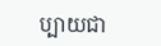ប្បាយជា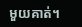មួយគាត់។